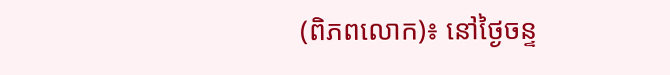(ពិភពលោក)៖ នៅថ្ងៃចន្ទ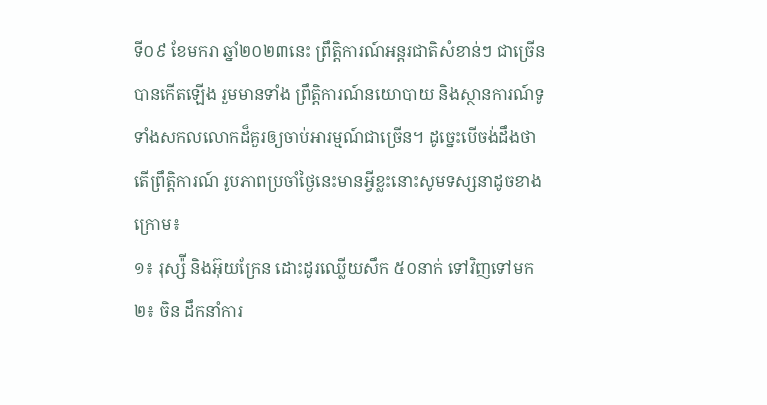ទី០៩ ខែមករា ឆ្នាំ២០២៣នេះ ព្រឹត្តិការណ៍អន្តរជាតិសំខាន់ៗ ជាច្រើនបានកើតឡើង រួមមានទាំង ព្រឹត្តិការណ៍នយោបាយ និងស្ថានការណ៍ទូទាំងសកលលោកដ៏គួរឲ្យចាប់អារម្មណ៍ជាច្រើន។ ដូច្នេះបើចង់ដឹងថាតើព្រឹត្តិការណ៍ រូបភាពប្រចាំថ្ងៃនេះមានអ្វីខ្លះនោះសូមទស្សនាដូចខាងក្រោម៖
១៖ រុស្ស៉ី និងអ៊ុយក្រែន ដោះដូរឈ្លើយសឹក ៥០នាក់ ទៅវិញទៅមក
២៖ ចិន ដឹកនាំការ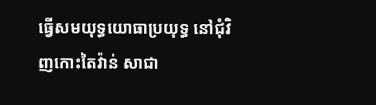ធ្វើសមយុទ្ធយោធាប្រយុទ្ធ នៅជុំវិញកោះតៃវ៉ាន់ សាជា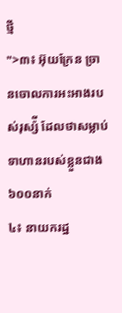ថ្មី
">៣៖ អ៊ុយក្រែន ច្រានចោលការអះអាងរបស់រុស្ស៉ី ដែលថាសម្លាប់ទាហានរបស់ខ្លួនជាង ៦០០នាក់
៤៖ នាយករដ្ឋ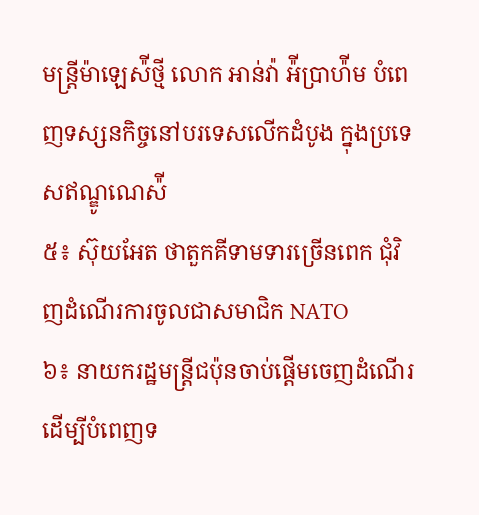មន្រ្តីម៉ាឡេស៉ីថ្មី លោក អាន់វ៉ា អ៉ីប្រាហ៉ីម បំពេញទស្សនកិច្ចនៅបរទេសលើកដំបូង ក្នុងប្រទេសឥណ្ឌូណេស៉ី
៥៖ ស៊ុយអែត ថាតួកគីទាមទារច្រើនពេក ជុំវិញដំណើរការចូលជាសមាជិក NATO
៦៖ នាយករដ្ឋមន្រ្តីជប៉ុនចាប់ផ្តើមចេញដំណើរ ដើម្បីបំពេញទ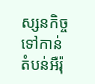ស្សនកិច្ចទៅកាន់តំបន់អឺរ៉ុ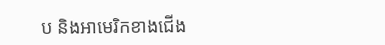ប និងអាមេរិកខាងជើង